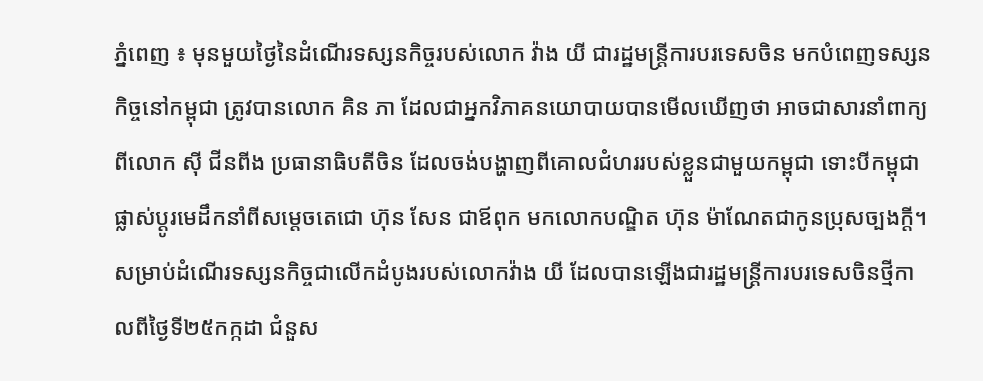ភ្នំពេញ ៖ មុនមួយថ្ងៃនៃដំណើរទស្សនកិច្ចរបស់លោក វ៉ាង យី ជារដ្ឋមន្រ្តីការបរទេសចិន មកបំពេញទស្សនកិច្ចនៅកម្ពុជា ត្រូវបានលោក គិន ភា ដែលជាអ្នកវិភាគនយោបាយបានមើលឃើញថា អាចជាសារនាំពាក្យពីលោក ស៊ី ជីនពីង ប្រធានាធិបតីចិន ដែលចង់បង្ហាញពីគោលជំហររបស់ខ្លួនជាមួយកម្ពុជា ទោះបីកម្ពុជាផ្លាស់ប្តូរមេដឹកនាំពីសម្តេចតេជោ ហ៊ុន សែន ជាឪពុក មកលោកបណ្ឌិត ហ៊ុន ម៉ាណែតជាកូនប្រុសច្បងក្តី។
សម្រាប់ដំណើរទស្សនកិច្ចជាលើកដំបូងរបស់លោកវ៉ាង យី ដែលបានឡើងជារដ្ឋមន្រ្តីការបរទេសចិនថ្មីកាលពីថ្ងៃទី២៥កក្កដា ជំនួស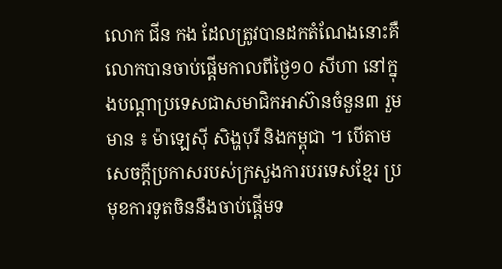លោក ជីន កង ដែលត្រូវបានដកតំណែងនោះគឺលោកបានចាប់ផ្តើមកាលពីថ្ងៃ១០ សីហា នៅក្នុងបណ្តាប្រទេសជាសមាជិកអាស៊ានចំនួន៣ រួមមាន ៖ ម៉ាឡេស៊ី សិង្ហបុរី និងកម្ពុជា ។ បើតាមសេចក្តីប្រកាសរបស់ក្រសួងការបរទេសខ្មែរ ប្រមុខការទូតចិននឹងចាប់ផ្តើមទ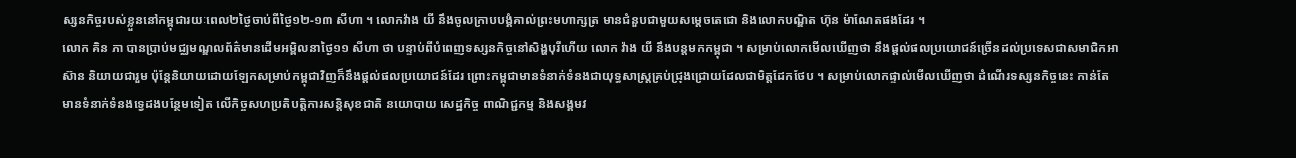ស្សនកិច្ចរបស់ខ្លួននៅកម្ពុជារយៈពេល២ថ្ងៃចាប់ពីថ្ងៃ១២-១៣ សីហា ។ លោកវ៉ាង យី នឹងចូលក្រាបបង្គំគាល់ព្រះមហាក្សត្រ មានជំនួបជាមួយសម្តេចតេជោ និងលោកបណ្ឌិត ហ៊ុន ម៉ាណែតផងដែរ ។
លោក គិន ភា បានប្រាប់មជ្ឈមណ្ឌលព័ត៌មានដើមអម្ពិលនាថ្ងៃ១១ សីហា ថា បន្ទាប់ពីបំពេញទស្សនកិច្ចនៅសិង្ហបុរីហើយ លោក វ៉ាង យី នឹងបន្តមកកម្ពុជា ។ សម្រាប់លោកមើលឃើញថា នឹងផ្តល់ផលប្រយោជន៍ច្រើនដល់ប្រទេសជាសមាជិកអាស៊ាន និយាយជារួម ប៉ុន្តែនិយាយដោយឡែកសម្រាប់កម្ពុជាវិញក៏នឹងផ្តល់ផលប្រយោជន៍ដែរ ព្រោះកម្ពុជាមានទំនាក់ទំនងជាយុទ្ធសាស្រ្តគ្រប់ជ្រុងជ្រោយដែលជាមិត្តដែកថែប ។ សម្រាប់លោកផ្ទាល់មើលឃើញថា ដំណើរទស្សនកិច្ចនេះ កាន់តែមានទំនាក់ទំនងទ្វេដងបន្ថែមទៀត លើកិច្ចសហប្រតិបត្តិការសន្តិសុខជាតិ នយោបាយ សេដ្ឋកិច្ច ពាណិជ្ជកម្ម និងសង្គមវ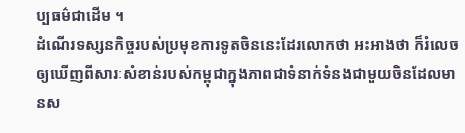ប្បធម៌ជាដើម ។
ដំណើរទស្សនកិច្ចរបស់ប្រមុខការទូតចិននេះដែរលោកថា អះអាងថា ក៏រំលេចឲ្យឃើញពីសារៈសំខាន់របស់កម្ពុជាក្នុងភាពជាទំនាក់ទំនងជាមួយចិនដែលមានស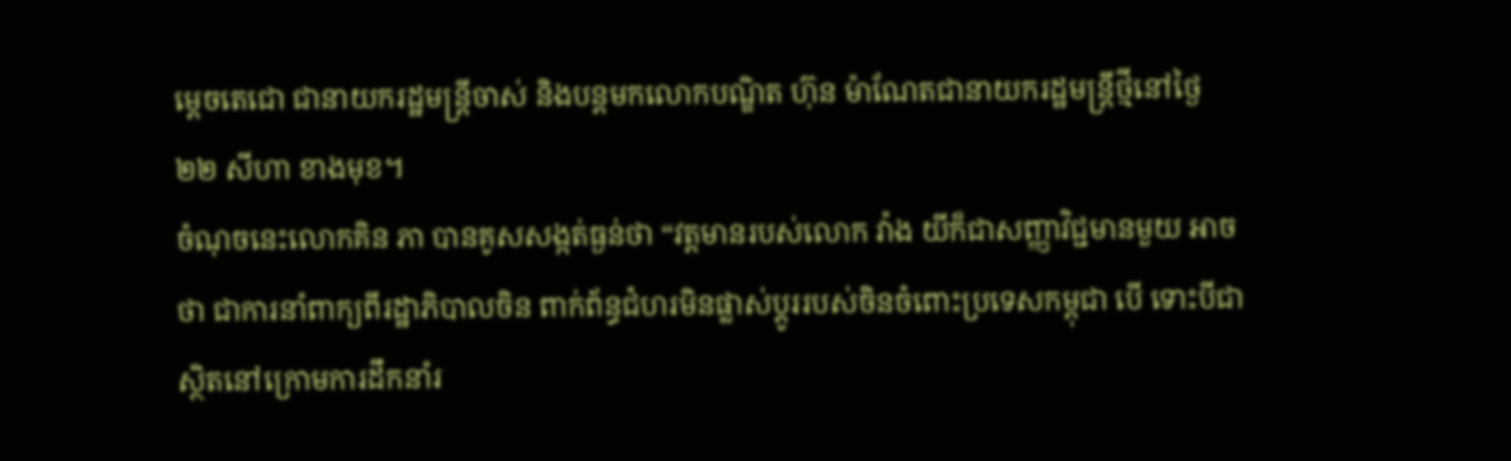ម្តេចតេជោ ជានាយករដ្ឋមន្រ្តីចាស់ និងបន្តមកលោកបណ្ឌិត ហ៊ុន ម៉ាណែតជានាយករដ្ឋមន្រ្តីថ្មីនៅថ្ងៃ ២២ សីហា ខាងមុខ។
ចំណុចនេះលោកគិន ភា បានគូសសង្កត់ធ្ងន់ថា “វត្តមានរបស់លោក វ៉ាង យីក៏ជាសញ្ញាវិជ្ជមានមួយ អាចថា ជាការនាំពាក្យពីរដ្ឋាភិបាលចិន ពាក់ព័ន្ធជំហរមិនផ្លាស់ប្តូររបស់ចិនចំពោះប្រទេសកម្ពុជា បើ ទោះបីជាស្ថិតនៅក្រោមការដឹកនាំរ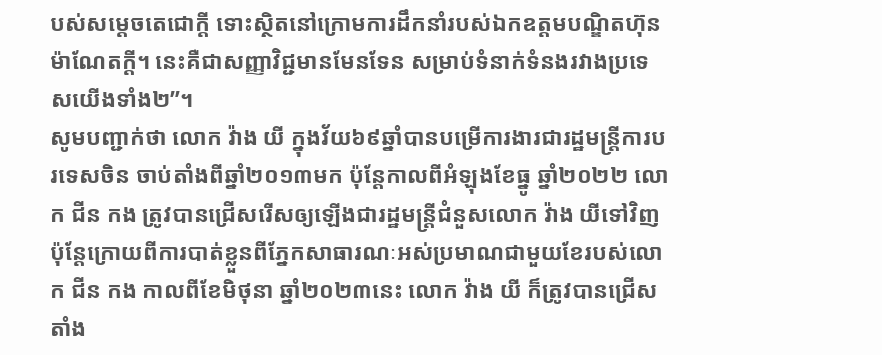បស់សម្តេចតេជោក្តី ទោះស្ថិតនៅក្រោមការដឹកនាំរបស់ឯកឧត្តមបណ្ឌិតហ៊ុន ម៉ាណែតក្តី។ នេះគឺជាសញ្ញាវិជ្ជមានមែនទែន សម្រាប់ទំនាក់ទំនងរវាងប្រទេសយើងទាំង២”។
សូមបញ្ជាក់ថា លោក វ៉ាង យី ក្នុងវ័យ៦៩ឆ្នាំបានបម្រើការងារជារដ្ឋមន្ត្រីការបរទេសចិន ចាប់តាំងពីឆ្នាំ២០១៣មក ប៉ុន្តែកាលពីអំឡុងខែធ្នូ ឆ្នាំ២០២២ លោក ជីន កង ត្រូវបានជ្រើសរើសឲ្យឡើងជារដ្ឋមន្រ្តីជំនួសលោក វ៉ាង យីទៅវិញ ប៉ុន្តែក្រោយពីការបាត់ខ្លួនពីភ្នែកសាធារណៈអស់ប្រមាណជាមួយខែរបស់លោក ជីន កង កាលពីខែមិថុនា ឆ្នាំ២០២៣នេះ លោក វ៉ាង យី ក៏ត្រូវបានជ្រើសតាំង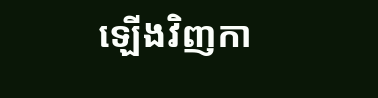ឡើងវិញកា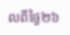លពីថ្ងៃ២៦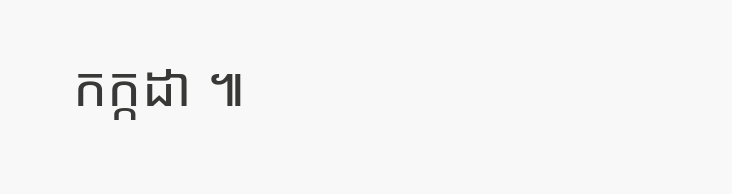កក្កដា ៕